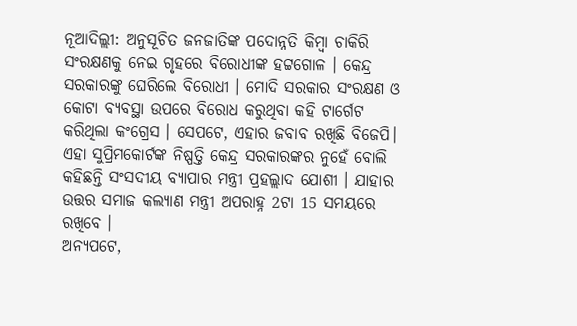ନୂଆଦିଲ୍ଲୀ: ଅନୁସୂଚିତ ଜନଜାତିଙ୍କ ପଦୋନ୍ନତି କିମ୍ବା ଚାକିରି ସଂରକ୍ଷଣକୁ ନେଇ ଗୃହରେ ବିରୋଧୀଙ୍କ ହଟ୍ଟଗୋଳ । କେନ୍ଦ୍ର ସରକାରଙ୍କୁ ଘେରିଲେ ବିରୋଧୀ । ମୋଦି ସରକାର ସଂରକ୍ଷଣ ଓ କୋଟା ବ୍ୟବସ୍ଥା ଉପରେ ବିରୋଧ କରୁଥିବା କହି ଟାର୍ଗେଟ କରିଥିଲା କଂଗ୍ରେସ । ସେପଟେ, ଏହାର ଜବାବ ରଖିଛି ବିଜେପି। ଏହା ସୁପ୍ରିମକୋର୍ଟଙ୍କ ନିଷ୍ପତ୍ତି କେନ୍ଦ୍ର ସରକାରଙ୍କର ନୁହେଁ ବୋଲି କହିଛନ୍ତି ସଂସଦୀୟ ବ୍ୟାପାର ମନ୍ତ୍ରୀ ପ୍ରହଲ୍ଲାଦ ଯୋଶୀ । ଯାହାର ଉତ୍ତର ସମାଜ କଲ୍ୟାଣ ମନ୍ତ୍ରୀ ଅପରାହ୍ନ 2ଟା 15 ସମୟରେ ରଖିବେ ।
ଅନ୍ୟପଟେ,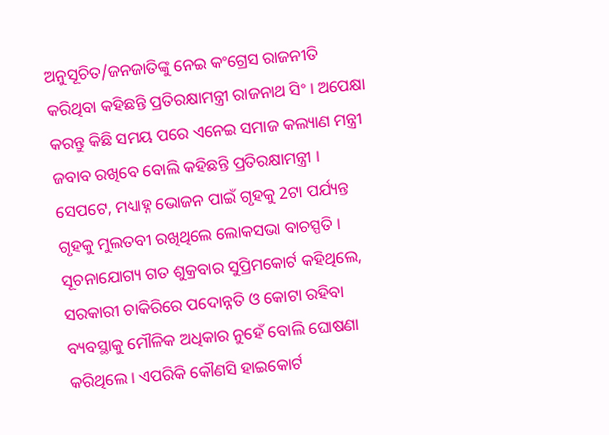ଅନୁସୂଚିତ/ଜନଜାତିଙ୍କୁ ନେଇ କଂଗ୍ରେସ ରାଜନୀତି କରିଥିବା କହିଛନ୍ତି ପ୍ରତିରକ୍ଷାମନ୍ତ୍ରୀ ରାଜନାଥ ସିଂ । ଅପେକ୍ଷା କରନ୍ତୁ କିଛି ସମୟ ପରେ ଏନେଇ ସମାଜ କଲ୍ୟାଣ ମନ୍ତ୍ରୀ ଜବାବ ରଖିବେ ବୋଲି କହିଛନ୍ତି ପ୍ରତିରକ୍ଷାମନ୍ତ୍ରୀ । ସେପଟେ, ମଧ୍ୟାହ୍ନ ଭୋଜନ ପାଇଁ ଗୃହକୁ 2ଟା ପର୍ଯ୍ୟନ୍ତ ଗୃହକୁ ମୁଲତବୀ ରଖିଥିଲେ ଲୋକସଭା ବାଚସ୍ପତି ।
ସୂଚନାଯୋଗ୍ୟ ଗତ ଶୁକ୍ରବାର ସୁପ୍ରିମକୋର୍ଟ କହିଥିଲେ, ସରକାରୀ ଚାକିରିରେ ପଦୋନ୍ନତି ଓ କୋଟା ରହିବା ବ୍ୟବସ୍ଥାକୁ ମୌଳିକ ଅଧିକାର ନୁହେଁ ବୋଲି ଘୋଷଣା କରିଥିଲେ । ଏପରିକି କୌଣସି ହାଇକୋର୍ଟ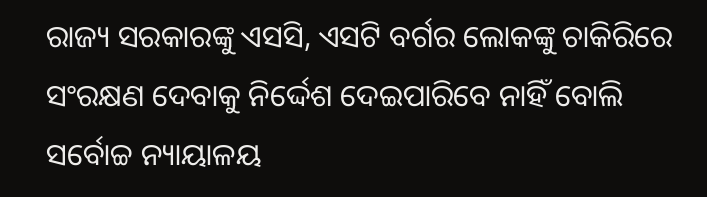ରାଜ୍ୟ ସରକାରଙ୍କୁ ଏସସି, ଏସଟି ବର୍ଗର ଲୋକଙ୍କୁ ଚାକିରିରେ ସଂରକ୍ଷଣ ଦେବାକୁ ନିର୍ଦ୍ଦେଶ ଦେଇପାରିବେ ନାହିଁ ବୋଲି ସର୍ବୋଚ୍ଚ ନ୍ୟାୟାଳୟ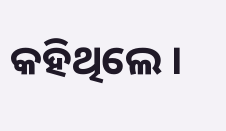କହିଥିଲେ ।